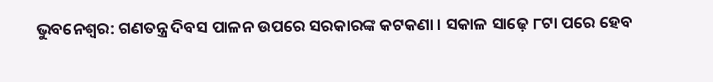ଭୁବନେଶ୍ୱର: ଗଣତନ୍ତ୍ର ଦିବସ ପାଳନ ଉପରେ ସରକାରଙ୍କ କଟକଣା । ସକାଳ ସାଢ଼େ ୮ଟା ପରେ ହେବ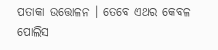ପତାକା ଉତ୍ତୋଳନ । ତେବେ ଏଥର କେବଳ ପୋଲିସ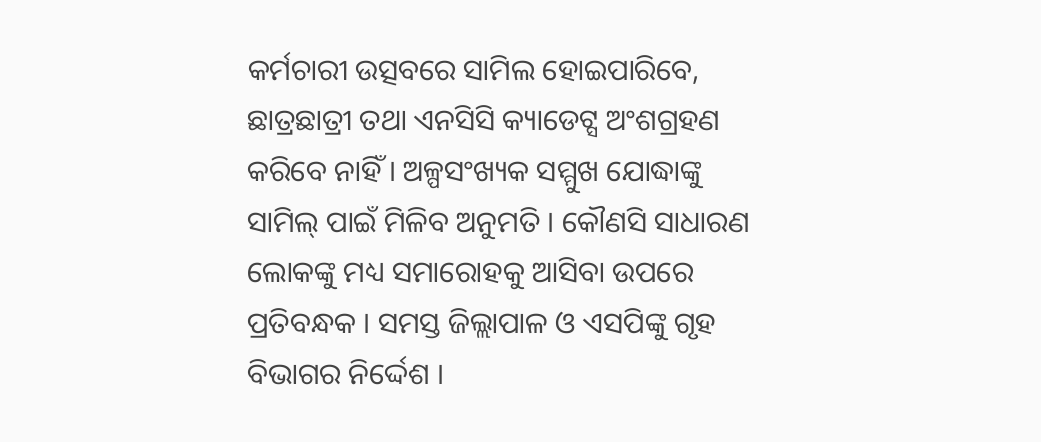କର୍ମଚାରୀ ଉତ୍ସବରେ ସାମିଲ ହୋଇପାରିବେ, ଛାତ୍ରଛାତ୍ରୀ ତଥା ଏନସିସି କ୍ୟାଡେଟ୍ସ ଅଂଶଗ୍ରହଣ କରିବେ ନାହିଁ । ଅଳ୍ପସଂଖ୍ୟକ ସମ୍ମୁଖ ଯୋଦ୍ଧାଙ୍କୁ ସାମିଲ୍ ପାଇଁ ମିଳିବ ଅନୁମତି । କୌଣସି ସାଧାରଣ ଲୋକଙ୍କୁ ମଧ୍ୟ ସମାରୋହକୁ ଆସିବା ଉପରେ ପ୍ରତିବନ୍ଧକ । ସମସ୍ତ ଜିଲ୍ଲାପାଳ ଓ ଏସପିଙ୍କୁ ଗୃହ ବିଭାଗର ନିର୍ଦ୍ଦେଶ ।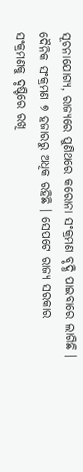ସୂଚନାଯୋଗ୍ୟ, ରାଜ୍ୟରେ ପୁଣିଥରେ କରୋନା ସଂକ୍ରମଣ ବୃଦ୍ଧି ପାଇବାରେ ଲାଗିଛି । ଦୈନିକ ସଂକ୍ରମଣ ୭ ହଜାରରୁ ଅଧିକ ରହିଛି । ସେପଟେ ରାଜ୍ୟ ସରକାର ସଂକ୍ରମଣକୁ ଦୃଷ୍ଟିରେ ରଖି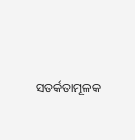ସତର୍କତାମୂଳକ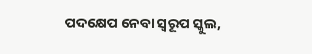ପଦକ୍ଷେପ ନେବା ସ୍ୱରୂପ ସ୍କୁଲ,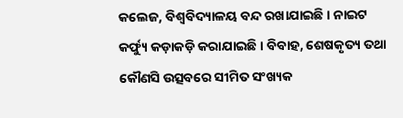କଲେଜ, ବିଶ୍ୱବିଦ୍ୟାଳୟ ବନ୍ଦ ରଖାଯାଇଛି । ନାଇଟ କର୍ଫ୍ୟୁ କଡ଼ାକଡ଼ି କରାଯାଇଛି । ବିବାହ, ଶେଷକୃତ୍ୟ ତଥା କୌଣସି ଉତ୍ସବରେ ସୀମିତ ସଂଖ୍ୟକ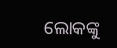ଲୋକଙ୍କୁ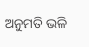ଅନୁମତି ଭଳି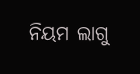ନିୟମ ଲାଗୁ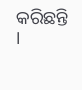କରିଛନ୍ତି ।